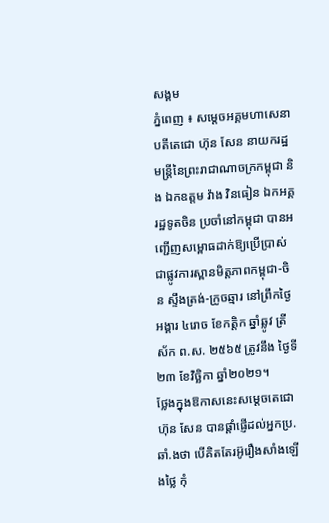សង្គម
ភ្នំពេញ ៖ សម្តេចអគ្គមហាសេនាបតីតេជោ ហ៊ុន សែន នាយករដ្ឋមន្ត្រីនៃព្រះរាជាណាចក្រកម្ពុជា និង ឯកឧត្តម វ៉ាង វិនធៀន ឯកអគ្គរដ្ឋទូតចិន ប្រចាំនៅកម្ពុជា បានអញ្ជើញសម្ពោធដាក់ឱ្យប្រើប្រាស់ជាផ្លូវការស្ពានមិត្តភាពកម្ពុជា-ចិន ស្ទឹងត្រង់-ក្រូចឆ្មារ នៅព្រឹកថ្ងៃអង្គារ ៤រោច ខែកត្តិក ឆ្នាំឆ្លូវ ត្រីស័ក ព.ស. ២៥៦៥ ត្រូវនឹង ថ្ងៃទី២៣ ខែវិច្ឆិកា ឆ្នាំ២០២១។
ថ្លែងក្នុងឱកាសនេះសម្ដេចតេជោ ហ៊ុន សែន បានផ្ដាំផ្ញើដល់អ្នកប្រ.ឆាំ.ងថា បើគិតតែរអ៊ូរឿងសាំងឡើងថ្លៃ កុំ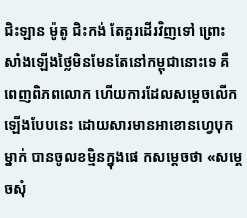ជិះឡាន ម៉ូតូ ជិះកង់ តែគួរដើរវិញទៅ ព្រោះសាំងឡើងថ្លៃមិនមែនតែនៅកម្ពុជានោះទេ គឺពេញពិភពលោក ហើយការដែលសម្ដេចលើកឡើងបែបនេះ ដោយសារមានអាខោនហ្វេបុកម្នាក់ បានចូលខមិ្មនក្នុងផេ កសម្តេចថា «សម្តេចសុំ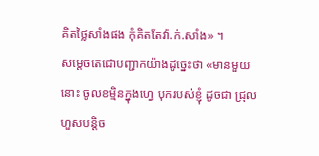គិតថ្លៃសាំងផង កុំគិតតែវ៉ា.ក់.សាំង» ។
សម្តេចតេជោបញ្ជាកយ៉ាងដូច្នេះថា «មានមួយនោះ ចូលខម្មិនក្នុងហ្វេ បុករបស់ខ្ញុំ ដូចជា ជ្រុលហួសបន្ដិច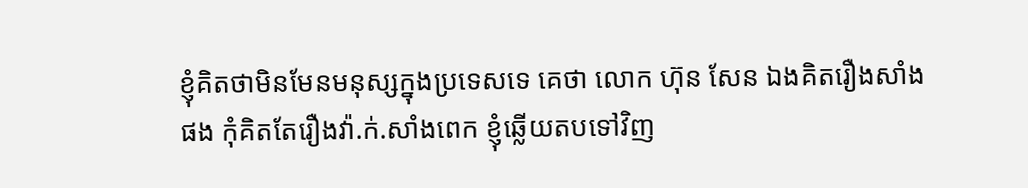ខ្ញុំគិតថាមិនមែនមនុស្សក្នុងប្រទេសទេ គេថា លោក ហ៊ុន សែន ឯងគិតរឿងសាំងផង កុំគិតតែរឿងវ៉ា.ក់.សាំងពេក ខ្ញុំឆ្លើយតបទៅវិញ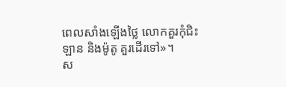ពេលសាំងឡើងថ្លៃ លោកគួរកុំជិះឡាន និងម៉ូតូ គួរដើរទៅ»។
ស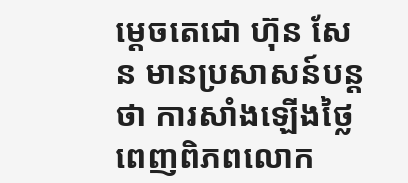ម្ដេចតេជោ ហ៊ុន សែន មានប្រសាសន៍បន្តថា ការសាំងឡើងថ្លៃពេញពិភពលោក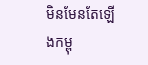មិនមែនតែឡើងកម្ពុ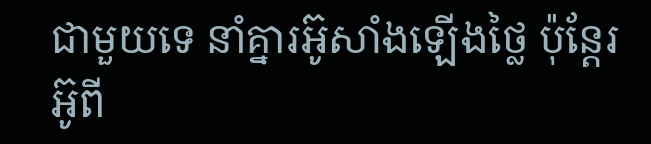ជាមួយទេ នាំគ្នារអ៊ូសាំងឡើងថ្លៃ ប៉ុន្ដែរអ៊ូពី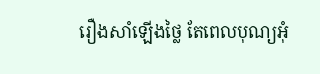រឿងសាំឡើងថ្លៃ តែពេលបុណ្យអុំ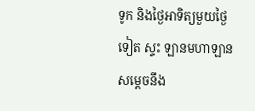ទូក និងថ្ងៃអាទិត្យមួយថ្ងៃទៀត ស្ទះ ឡានមហាឡាន សម្ដេចនឹង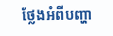ថ្លែងអំពីបញ្ហា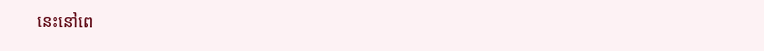នេះនៅពេ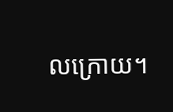លក្រោយ។